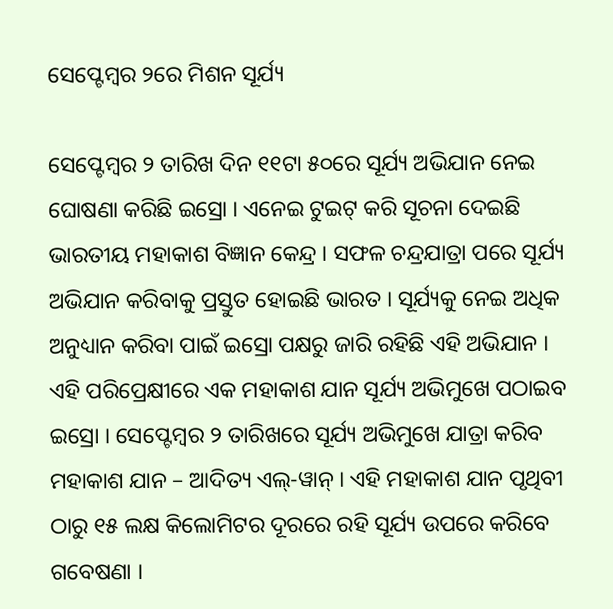ସେପ୍ଟେମ୍ବର ୨ରେ ମିଶନ ସୂର୍ଯ୍ୟ

ସେପ୍ଟେମ୍ବର ୨ ତାରିଖ ଦିନ ୧୧ଟା ୫୦ରେ ସୂର୍ଯ୍ୟ ଅଭିଯାନ ନେଇ ଘୋଷଣା କରିଛି ଇସ୍ରୋ । ଏନେଇ ଟୁଇଟ୍ କରି ସୂଚନା ଦେଇଛି ଭାରତୀୟ ମହାକାଶ ବିଜ୍ଞାନ କେନ୍ଦ୍ର । ସଫଳ ଚନ୍ଦ୍ରଯାତ୍ରା ପରେ ସୂର୍ଯ୍ୟ ଅଭିଯାନ କରିବାକୁ ପ୍ରସ୍ତୁତ ହୋଇଛି ଭାରତ । ସୂର୍ଯ୍ୟକୁ ନେଇ ଅଧିକ ଅନୁଧ୍ୟାନ କରିବା ପାଇଁ ଇସ୍ରୋ ପକ୍ଷରୁ ଜାରି ରହିଛି ଏହି ଅଭିଯାନ । ଏହି ପରିପ୍ରେକ୍ଷୀରେ ଏକ ମହାକାଶ ଯାନ ସୂର୍ଯ୍ୟ ଅଭିମୁଖେ ପଠାଇବ ଇସ୍ରୋ । ସେପ୍ଟେମ୍ବର ୨ ତାରିଖରେ ସୂର୍ଯ୍ୟ ଅଭିମୁଖେ ଯାତ୍ରା କରିବ ମହାକାଶ ଯାନ – ଆଦିତ୍ୟ ଏଲ୍-ୱାନ୍ । ଏହି ମହାକାଶ ଯାନ ପୃଥିବୀ ଠାରୁ ୧୫ ଲକ୍ଷ କିଲୋମିଟର ଦୂରରେ ରହି ସୂର୍ଯ୍ୟ ଉପରେ କରିବେ ଗବେଷଣା ।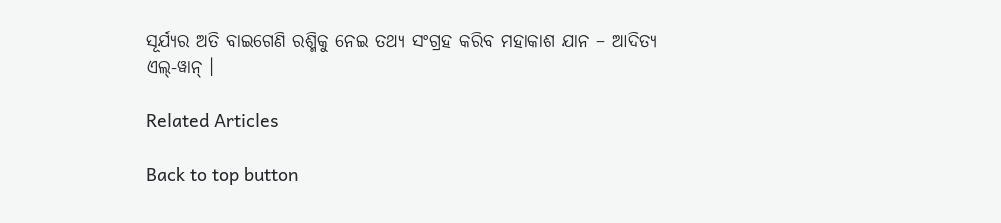ସୂର୍ଯ୍ୟର ଅତି ବାଇଗେଣି ରଶ୍ମିକୁ ନେଇ ତଥ୍ୟ ସଂଗ୍ରହ କରିବ ମହାକାଶ ଯାନ – ଆଦିତ୍ୟ ଏଲ୍-ୱାନ୍ ।

Related Articles

Back to top button